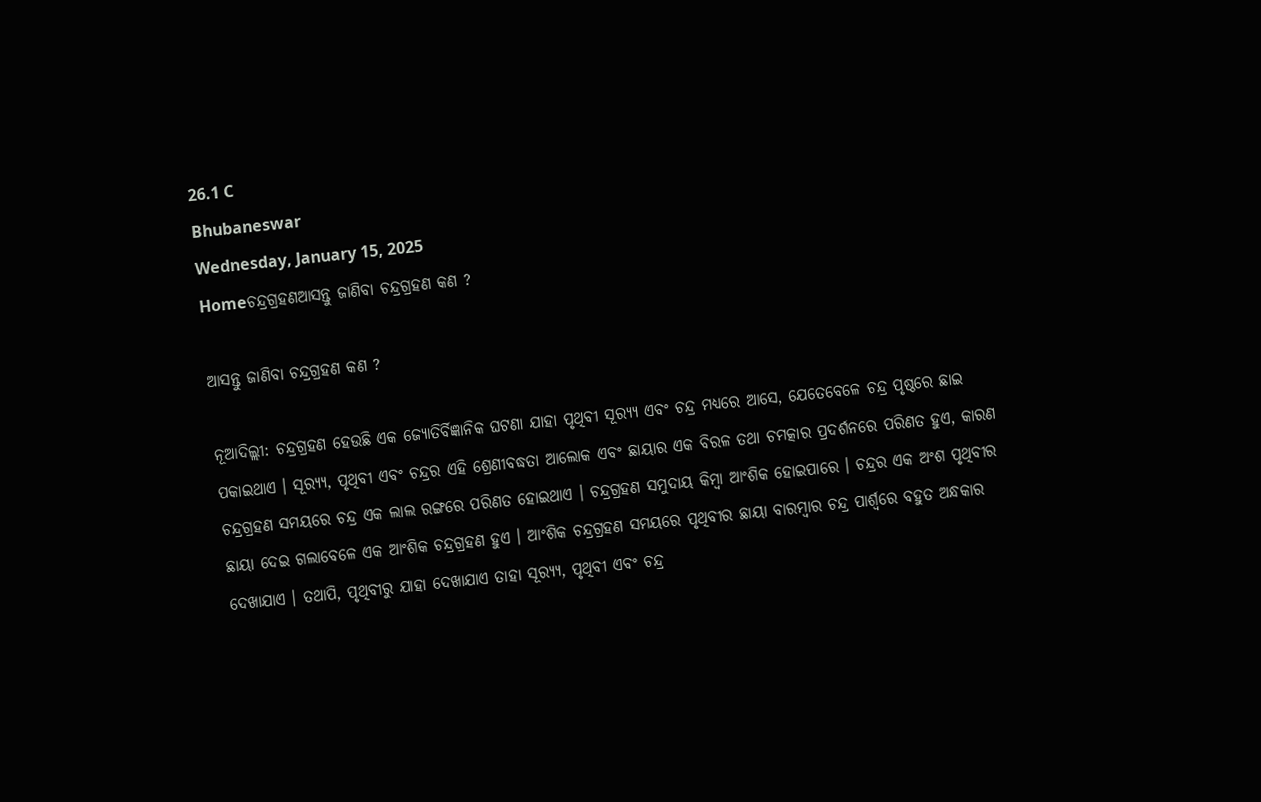26.1 C
Bhubaneswar
Wednesday, January 15, 2025
Homeଚନ୍ଦ୍ରଗ୍ରହଣଆସନ୍ତୁ ଜାଣିବା ଚନ୍ଦ୍ରଗ୍ରହଣ କଣ ?

ଆସନ୍ତୁ ଜାଣିବା ଚନ୍ଦ୍ରଗ୍ରହଣ କଣ ?

ନୂଆଦିଲ୍ଲୀ: ଚନ୍ଦ୍ରଗ୍ରହଣ ହେଉଛି ଏକ ଜ୍ୟୋତିର୍ବିଜ୍ଞାନିକ ଘଟଣା ଯାହା ପୃଥିବୀ ସୂର‌୍ୟ୍ୟ ଏବଂ ଚନ୍ଦ୍ର ମଧ୍ୟରେ ଆସେ, ଯେତେବେଳେ ଚନ୍ଦ୍ର ପୃଷ୍ଠରେ ଛାଇ ପକାଇଥାଏ । ସୂର‌୍ୟ୍ୟ, ପୃଥିବୀ ଏବଂ ଚନ୍ଦ୍ରର ଏହି ଶ୍ରେଣୀବଦ୍ଧତା ଆଲୋକ ଏବଂ ଛାୟାର ଏକ ବିରଳ ତଥା ଚମତ୍କାର ପ୍ରଦର୍ଶନରେ ପରିଣତ ହୁଏ, କାରଣ ଚନ୍ଦ୍ରଗ୍ରହଣ ସମୟରେ ଚନ୍ଦ୍ର ଏକ ଲାଲ ରଙ୍ଗରେ ପରିଣତ ହୋଇଥାଏ । ଚନ୍ଦ୍ରଗ୍ରହଣ ସମୁଦାୟ କିମ୍ବା ଆଂଶିକ ହୋଇପାରେ । ଚନ୍ଦ୍ରର ଏକ ଅଂଶ ପୃଥିବୀର ଛାୟା ଦେଇ ଗଲାବେଳେ ଏକ ଆଂଶିକ ଚନ୍ଦ୍ରଗ୍ରହଣ ହୁଏ । ଆଂଶିକ ଚନ୍ଦ୍ରଗ୍ରହଣ ସମୟରେ ପୃଥିବୀର ଛାୟା ବାରମ୍ବାର ଚନ୍ଦ୍ର ପାର୍ଶ୍ୱରେ ବହୁତ ଅନ୍ଧକାର ଦେଖାଯାଏ । ତଥାପି, ପୃଥିବୀରୁ ଯାହା ଦେଖାଯାଏ ତାହା ସୂର‌୍ୟ୍ୟ, ପୃଥିବୀ ଏବଂ ଚନ୍ଦ୍ର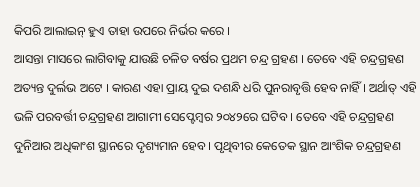କିପରି ଆଲାଇନ୍ ହୁଏ ତାହା ଉପରେ ନିର୍ଭର କରେ ।
ଆସନ୍ତା ମାସରେ ଲାଗିବାକୁ ଯାଉଛି ଚଳିତ ବର୍ଷର ପ୍ରଥମ ଚନ୍ଦ୍ର ଗ୍ରହଣ । ତେବେ ଏହି ଚନ୍ଦ୍ରଗ୍ରହଣ ଅତ୍ୟନ୍ତ ଦୁର୍ଲଭ ଅଟେ । କାରଣ ଏହା ପ୍ରାୟ ଦୁଇ ଦଶନ୍ଧି ଧରି ପୁନରାବୃତ୍ତି ହେବ ନାହିଁ । ଅର୍ଥାତ୍ ଏହି ଭଳି ପରବର୍ତ୍ତୀ ଚନ୍ଦ୍ରଗ୍ରହଣ ଆଗାମୀ ସେପ୍ଟେମ୍ବର ୨୦୪୨ରେ ଘଟିବ । ତେବେ ଏହି ଚନ୍ଦ୍ରଗ୍ରହଣ ଦୁନିଆର ଅଧିକାଂଶ ସ୍ଥାନରେ ଦୃଶ୍ୟମାନ ହେବ । ପୃଥିବୀର କେତେକ ସ୍ଥାନ ଆଂଶିକ ଚନ୍ଦ୍ରଗ୍ରହଣ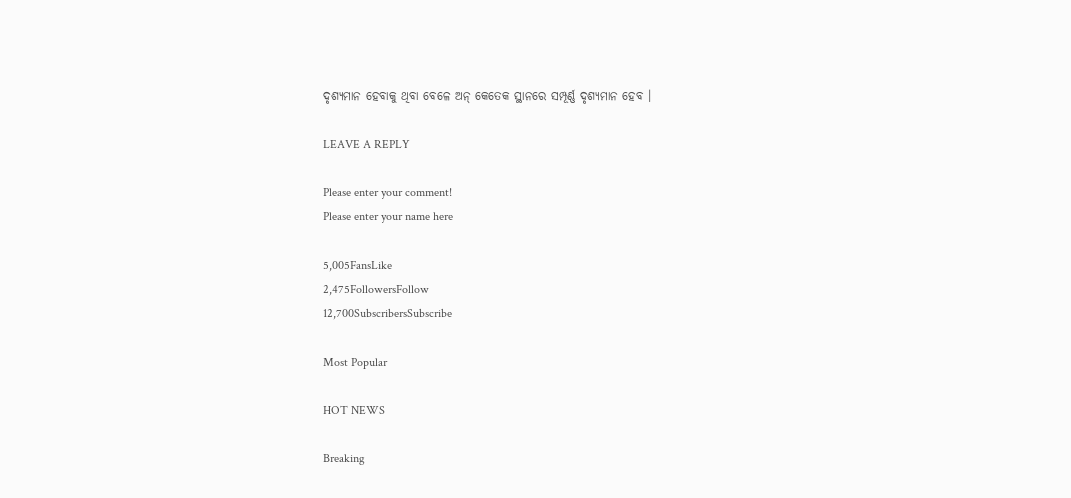ଦୃଶ୍ୟମାନ ହେବାକୁ ଥିବା ବେଳେ ଅନ୍ କେତେକ ସ୍ଥାନରେ ସମ୍ପୂର୍ଣ୍ଣ ଦୃଶ୍ୟମାନ ହେବ ।

LEAVE A REPLY

Please enter your comment!
Please enter your name here

5,005FansLike
2,475FollowersFollow
12,700SubscribersSubscribe

Most Popular

HOT NEWS

Breaking